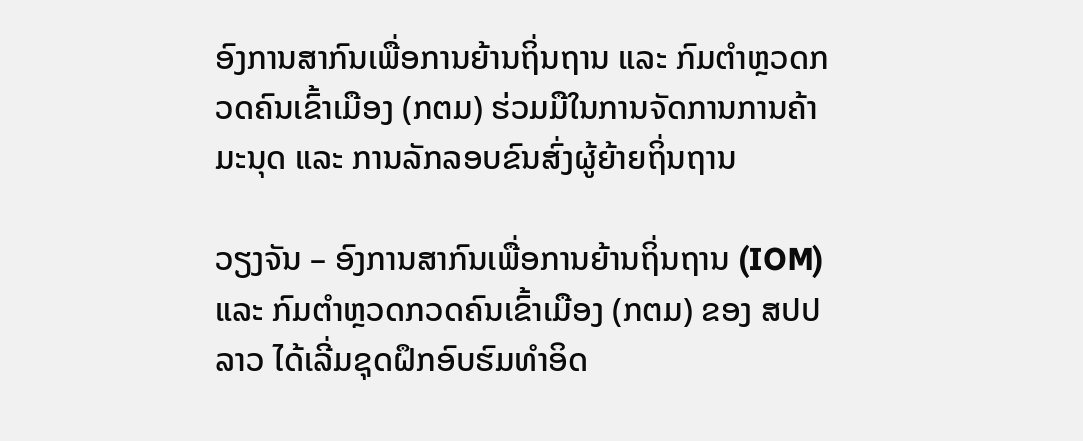ອົງການສາກົນເພື່ອການຍ້ານຖິ່ນຖານ ແລະ ກົມຕຳຫຼວດກວດຄົນເຂົ້າເມືອງ (ກຕມ) ຮ່ວມມືໃນການຈັດການການຄ້າມະນຸດ ແລະ ການລັກລອບຂົນສົ່ງຜູ້ຍ້າຍຖິ່ນຖານ

ວຽງຈັນ – ອົງການສາກົນເພື່ອການຍ້ານຖິ່ນຖານ (IOM) ແລະ ກົມຕຳຫຼວດກວດຄົນເຂົ້າເມືອງ (ກຕມ) ຂອງ ສປປ ລາວ ໄດ້ເລີ່ມຊຸດຝຶກອົບຮົມທຳອິດ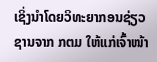ເຊິ່ງນຳໂດຍວິທະຍາກອນຊ່ຽວຊານຈາກ ກຕມ ໃຫ້ແກ່ເຈົ້າໜ້າ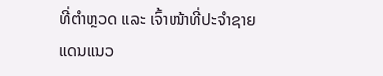ທີ່ຕຳຫຼວດ ແລະ ເຈົ້າໜ້າທີ່ປະຈຳຊາຍແດນແນວ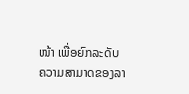ໜ້າ ເພື່ອຍົກລະດັບຄວາມສາມາດຂອງລາ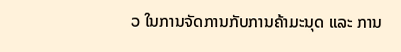ວ ໃນການຈັດການກັບການຄ້າມະນຸດ ແລະ ການ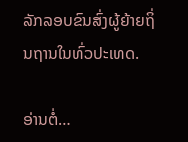ລັກລອບຂົນສົ່ງຜູ້ຍ້າຍຖິ່ນຖານໃນທົ່ວປະເທດ.

ອ່ານຕໍ່…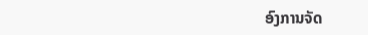ອົງການຈັດ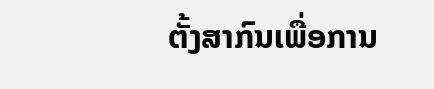ຕັ້ງສາກົນເພື່ອການ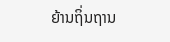ຍ້ານຖິ່ນຖານ